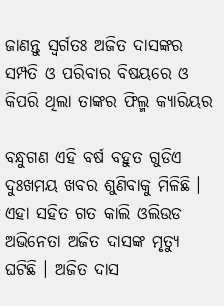ଜାଣନ୍ତୁ ସ୍ଵର୍ଗତଃ ଅଜିତ ଦାସଙ୍କର ସମ୍ପତି ଓ ପରିବାର ବିଷୟରେ ଓ କିପରି ଥିଲା ତାଙ୍କର ଫିଲ୍ମ କ୍ୟାରିୟର

ବନ୍ଧୁଗଣ ଏହି ବର୍ଷ ବହୁତ ଗୁଡିଏ ଦୁଃଖମୟ ଖବର ଶୁଣିବାକୁ ମିଳିଛି । ଏହା ସହିତ ଗତ କାଲି ଓଲିଉଡ ଅଭିନେତା ଅଜିତ ଦାସଙ୍କ ମୃତ୍ୟୁ ଘଟିଛି । ଅଜିତ ଦାସ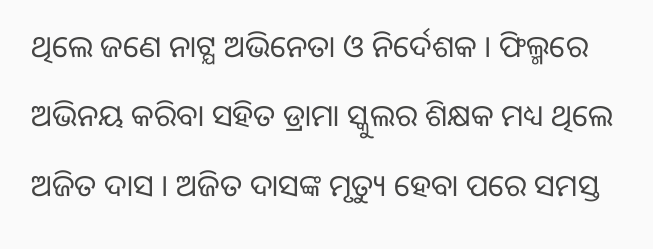ଥିଲେ ଜଣେ ନାଟ୍ଯ ଅଭିନେତା ଓ ନିର୍ଦେଶକ । ଫିଲ୍ମରେ ଅଭିନୟ କରିବା ସହିତ ଡ୍ରାମା ସ୍କୁଲର ଶିକ୍ଷକ ମଧ୍ୟ ଥିଲେ ଅଜିତ ଦାସ । ଅଜିତ ଦାସଙ୍କ ମୃତ୍ୟୁ ହେବା ପରେ ସମସ୍ତ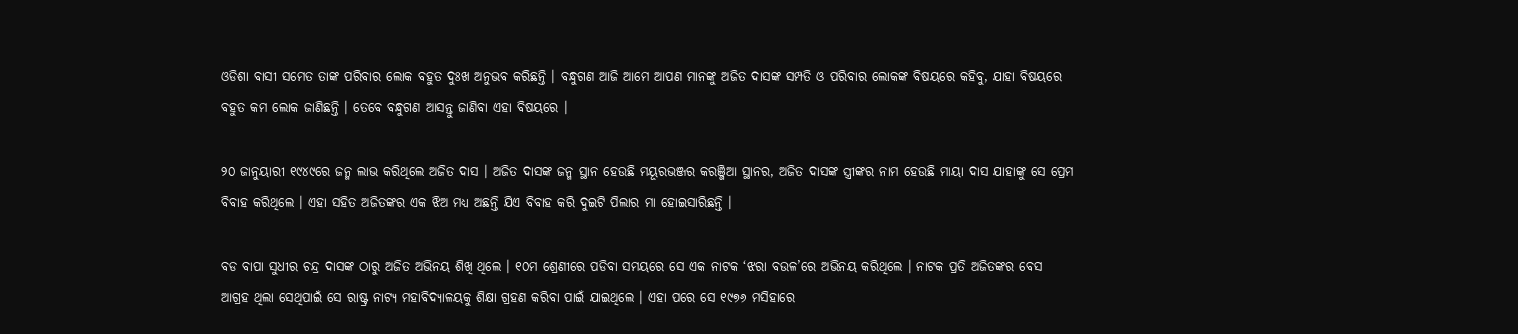ଓଡିଶା ବାସୀ ସମେତ ତାଙ୍କ ପରିବାର ଲୋକ ବହୁତ ଦୁଃଖ ଅନୁଭବ କରିଛନ୍ତି । ବନ୍ଧୁଗଣ ଆଜି ଆମେ ଆପଣ ମାନଙ୍କୁ ଅଜିତ ଦାସଙ୍କ ସମ୍ପତି ଓ ପରିବାର ଲୋକଙ୍କ ବିଷୟରେ କହିବୁ, ଯାହା ବିଷୟରେ ବହୁତ କମ ଲୋକ ଜାଣିଛନ୍ତି । ତେବେ ବନ୍ଧୁଗଣ ଆସନ୍ତୁ ଜାଣିବା ଏହା ବିଷୟରେ ।

୨୦ ଜାନୁୟାରୀ ୧୯୪୯ରେ ଜନ୍ମ ଲାଭ କରିଥିଲେ ଅଜିତ ଦାସ । ଅଜିତ ଦାସଙ୍କ ଜନ୍ମ ସ୍ଥାନ ହେଉଛି ମୟୂରଭଞ୍ଜର କରଞ୍ଜିଆ ସ୍ଥାନର, ଅଜିତ ଦାସଙ୍କ ସ୍ତ୍ରୀଙ୍କର ନାମ ହେଉଛି ମାୟା ଦାସ ଯାହାଙ୍କୁ ସେ ପ୍ରେମ ବିବାହ କରିଥିଲେ । ଏହା ସହିତ ଅଜିତଙ୍କର ଏକ ଝିଅ ମଧ୍ୟ ଅଛନ୍ତି ଯିଏ ବିବାହ କରି ଦୁଇଟି ପିଲାର ମା ହୋଇସାରିଛନ୍ତି ।

ବଡ ବାପା ସୁଧୀର ଚନ୍ଦ୍ର ଦାସଙ୍କ ଠାରୁ ଅଜିତ ଅଭିନୟ ଶିଖି ଥିଲେ । ୧୦ମ ଶ୍ରେଣୀରେ ପଡିବା ସମୟରେ ସେ ଏକ ନାଟକ ‘ଝରା ବଉଳ’ରେ ଅଭିନୟ କରିଥିଲେ । ନାଟକ ପ୍ରତି ଅଜିତଙ୍କର ବେସ ଆଗ୍ରହ ଥିଲା ସେଥିପାଇଁ ସେ ରାଷ୍ଟ୍ର ନାଟ୍ଯ ମହାବିଦ୍ୟାଳୟକୁ ଶିକ୍ଷା ଗ୍ରହଣ କରିବା ପାଇଁ ଯାଇଥିଲେ । ଏହା ପରେ ସେ ୧୯୭୬ ମସିହାରେ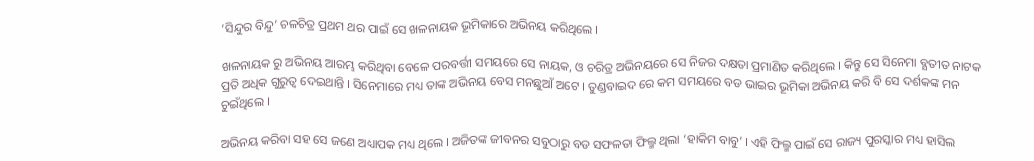‘ସିନ୍ଦୁର ବିନ୍ଦୁ’ ଚଳଚିତ୍ର ପ୍ରଥମ ଥର ପାଇଁ ସେ ଖଳନାୟକ ଭୂମିକାରେ ଅଭିନୟ କରିଥିଲେ ।

ଖଳନାୟକ ରୁ ଅଭିନୟ ଆରମ୍ଭ କରିଥିବା ବେଳେ ପରବର୍ତ୍ତୀ ସମୟରେ ସେ ନାୟକ, ଓ ଚରିତ୍ର ଅଭିନୟରେ ସେ ନିଜର ଦକ୍ଷତା ପ୍ରମାଣିତ କରିଥିଲେ । କିନ୍ତୁ ସେ ସିନେମା ବ୍ଯତୀତ ନାଟକ ପ୍ରତି ଅଧିକ ଗୁରୁତ୍ଵ ଦେଇଥାନ୍ତି । ସିନେମାରେ ମଧ୍ୟ ତାଙ୍କ ଅଭିନୟ ବେସ ମନଛୁଆଁ ଅଟେ । ତୁଣ୍ଡବାଇଦ ରେ କମ ସମୟରେ ବଡ ଭାଇର ଭୂମିକା ଅଭିନୟ କରି ବି ସେ ଦର୍ଶକଙ୍କ ମନ ଚୁଇଁଥିଲେ ।

ଅଭିନୟ କରିବା ସହ ସେ ଜଣେ ଅଧ୍ୟାପକ ମଧ୍ୟ ଥିଲେ । ଅଜିତଙ୍କ ଜୀବନର ସବୁଠାରୁ ବଡ ସଫଳତା ଫିଲ୍ମ ଥିଲା ‘ହାକିମ ବାବୁ’ । ଏହି ଫିଲ୍ମ ପାଇଁ ସେ ରାଜ୍ୟ ପୁରସ୍କାର ମଧ୍ୟ ହାସିଲ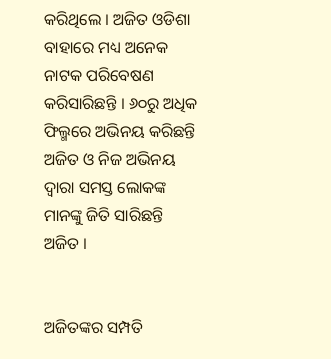କରିଥିଲେ । ଅଜିତ ଓଡିଶା ବାହାରେ ମଧ୍ୟ ଅନେକ ନାଟକ ପରିବେଷଣ କରିସାରିଛନ୍ତି । ୬୦ରୁ ଅଧିକ ଫିଲ୍ମରେ ଅଭିନୟ କରିଛନ୍ତି ଅଜିତ ଓ ନିଜ ଅଭିନୟ ଦ୍ଵାରା ସମସ୍ତ ଲୋକଙ୍କ ମାନଙ୍କୁ ଜିତି ସାରିଛନ୍ତି ଅଜିତ ।


ଅଜିତଙ୍କର ସମ୍ପତି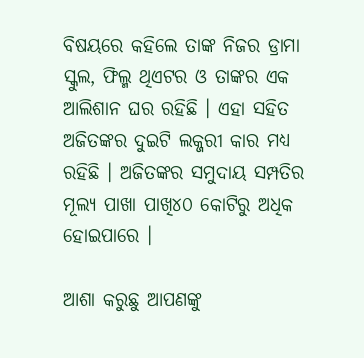ବିଷୟରେ କହିଲେ ତାଙ୍କ ନିଜର ଡ୍ରାମା ସ୍କୁଲ, ଫିଲ୍ମ ଥିଏଟର ଓ ତାଙ୍କର ଏକ ଆଲିଶାନ ଘର ରହିଛି । ଏହା ସହିତ ଅଜିତଙ୍କର ଦୁଇଟି ଲକ୍ଜରୀ କାର ମଧ୍ୟ ରହିଛି । ଅଜିତଙ୍କର ସମୁଦାୟ ସମ୍ପତିର ମୂଲ୍ୟ ପାଖା ପାଖି୪୦ କୋଟିରୁ ଅଧିକ ହୋଇପାରେ ।

ଆଶା କରୁଛୁ ଆପଣଙ୍କୁ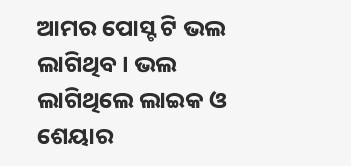ଆମର ପୋସ୍ଟ ଟି ଭଲ ଲାଗିଥିବ । ଭଲ ଲାଗିଥିଲେ ଲାଇକ ଓ ଶେୟାର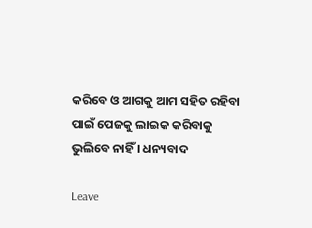କରିବେ ଓ ଆଗକୁ ଆମ ସହିତ ରହିବା ପାଇଁ ପେଜକୁ ଲାଇକ କରିବାକୁ ଭୁଲିବେ ନାହିଁ । ଧନ୍ୟବାଦ

Leave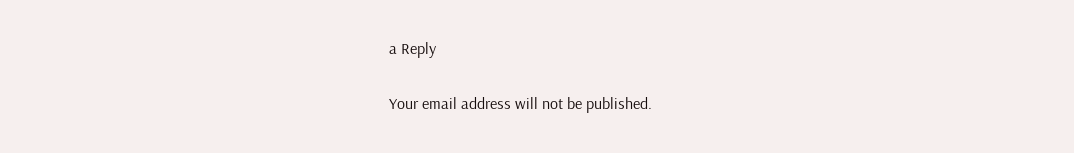a Reply

Your email address will not be published.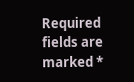Required fields are marked *